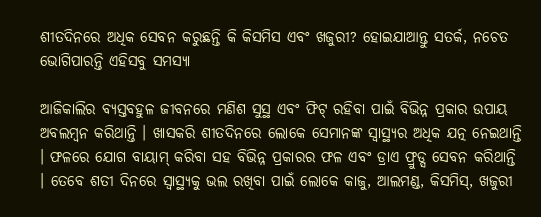ଶୀତଦିନରେ ଅଧିକ ସେବନ କରୁଛନ୍ତି କି କିସମିସ ଏବଂ ଖଜୁରୀ? ହୋଇଯାଆନ୍ତୁ ସତର୍କ, ନଚେତ ଭୋଗିପାରନ୍ତି ଏହିସବୁ ସମସ୍ୟା

ଆଜିକାଲିର ବ୍ୟସ୍ତବହୁଳ ଜୀବନରେ ମଣିଶ ସୁସ୍ଥ ଏବଂ ଫିଟ୍ ରହିବା ପାଇଁ ବିଭିନ୍ନ ପ୍ରକାର ଉପାୟ ଅବଲମ୍ବନ କରିଥାନ୍ତି । ଖାସକରି ଶୀତଦିନରେ ଲୋକେ ସେମାନଙ୍କ ସ୍ୱାସ୍ଥ୍ୟର ଅଧିକ ଯତ୍ନ ନେଇଥାନ୍ତି । ଫଳରେ ଯୋଗ ବାୟାମ୍ କରିବା ସହ ବିଭିନ୍ନ ପ୍ରକାରର ଫଳ ଏବଂ ଡ୍ରାଏ ଫ୍ରୁଡ୍ସ ସେବନ କରିଥାନ୍ତି । ତେବେ ଶତୀ ଦିନରେ ସ୍ୱାସ୍ଥ୍ୟକୁ ଭଲ ରଖିବା ପାଇଁ ଲୋକେ କାଜୁ, ଆଲମଣ୍ଡ, କିସମିସ୍, ଖଜୁରୀ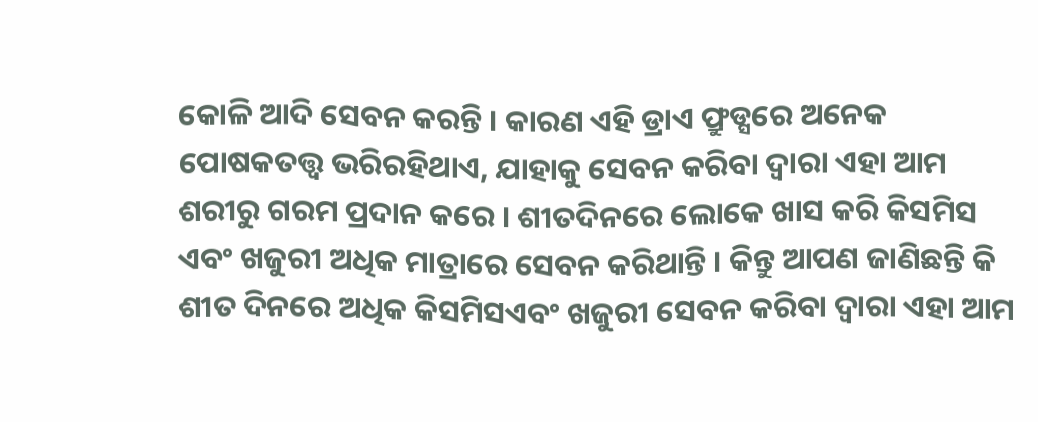କୋଳି ଆଦି ସେବନ କରନ୍ତି । କାରଣ ଏହି ଡ୍ରାଏ ଫ୍ରୁଡ୍ସରେ ଅନେକ ପୋଷକତତ୍ତ୍ୱ ଭରିରହିଥାଏ, ଯାହାକୁ ସେବନ କରିବା ଦ୍ୱାରା ଏହା ଆମ ଶରୀରୁ ଗରମ ପ୍ରଦାନ କରେ । ଶୀତଦିନରେ ଲୋକେ ଖାସ କରି କିସମିସ ଏବଂ ଖଜୁରୀ ଅଧିକ ମାତ୍ରାରେ ସେବନ କରିଥାନ୍ତି । କିନ୍ତୁ ଆପଣ ଜାଣିଛନ୍ତି କି ଶୀତ ଦିନରେ ଅଧିକ କିସମିସଏବଂ ଖଜୁରୀ ସେବନ କରିବା ଦ୍ୱାରା ଏହା ଆମ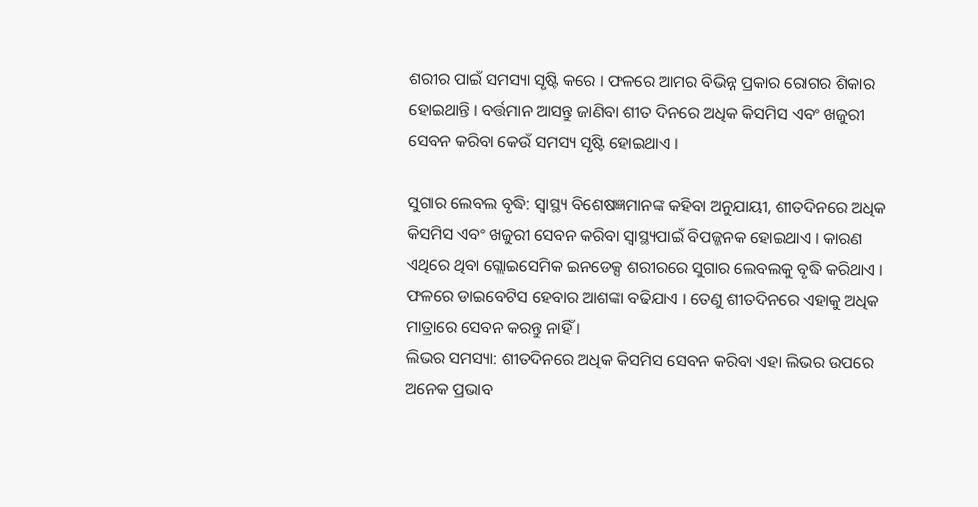ଶରୀର ପାଇଁ ସମସ୍ୟା ସୃଷ୍ଟି କରେ । ଫଳରେ ଆମର ବିଭିନ୍ନ ପ୍ରକାର ରୋଗର ଶିକାର ହୋଇଥାନ୍ତି । ବର୍ତ୍ତମାନ ଆସନ୍ତୁ ଜାଣିବା ଶୀତ ଦିନରେ ଅଧିକ କିସମିସ ଏବଂ ଖଜୁରୀ ସେବନ କରିବା କେଉଁ ସମସ୍ୟ ସୃଷ୍ଟି ହୋଇଥାଏ ।

ସୁଗାର ଲେବଲ ବୃଦ୍ଧି: ସ୍ୱାସ୍ଥ୍ୟ ବିଶେଷଜ୍ଞମାନଙ୍କ କହିବା ଅନୁଯାୟୀ, ଶୀତଦିନରେ ଅଧିକ କିସମିସ ଏବଂ ଖଜୁରୀ ସେବନ କରିବା ସ୍ୱାସ୍ଥ୍ୟପାଇଁ ବିପଜ୍ଜନକ ହୋଇଥାଏ । କାରଣ ଏଥିରେ ଥିବା ଗ୍ଲୋଇସେମିକ ଇନଡେକ୍ସ ଶରୀରରେ ସୁଗାର ଲେବଲକୁ ବୃଦ୍ଧି କରିଥାଏ । ଫଳରେ ଡାଇବେଟିସ ହେବାର ଆଶଙ୍କା ବଢିଯାଏ । ତେଣୁ ଶୀତଦିନରେ ଏହାକୁ ଅଧିକ ମାତ୍ରାରେ ସେବନ କରନ୍ତୁ ନାହିଁ ।
ଲିଭର ସମସ୍ୟା: ଶୀତଦିନରେ ଅଧିକ କିସମିସ ସେବନ କରିବା ଏହା ଲିଭର ଉପରେ ଅନେକ ପ୍ରଭାବ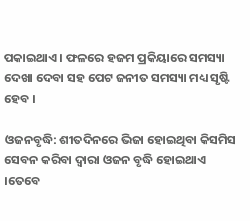ପକାଇଥାଏ । ଫଳରେ ହଜମ ପ୍ରକିୟାରେ ସମସ୍ୟା ଦେଖା ଦେବା ସହ ପେଟ ଜନୀତ ସମସ୍ୟା ମଧ୍ୟ ସୃଷ୍ଟି ହେବ ।

ଓଜନବୃଦ୍ଧି: ଶୀତଦିନରେ ଭିଜା ହୋଇଥିବା କିସମିସ ସେବନ କରିବା ଦ୍ୱାରା ଓଜନ ବୃଦ୍ଧି ହୋଇଥାଏ ।ତେବେ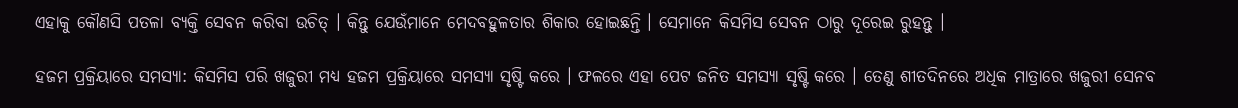ଏହାକୁ କୌଣସି ପତଳା ବ୍ୟକ୍ତି ସେବନ କରିବା ଉଚିତ୍ । କିନ୍ତୁ ଯେଉଁମାନେ ମେଦବହୁଳତାର ଶିକାର ହୋଇଛନ୍ତି । ସେମାନେ କିସମିସ ସେବନ ଠାରୁ ଦୂରେଇ ରୁହନ୍ତୁ ।

ହଜମ ପ୍ରକ୍ରିୟାରେ ସମସ୍ୟା: କିସମିସ ପରି ଖଜୁରୀ ମଧ୍ୟ ହଜମ ପ୍ରକ୍ରିୟାରେ ସମସ୍ୟା ସୃଷ୍ଟି କରେ । ଫଳରେ ଏହା ପେଟ ଜନିତ ସମସ୍ୟା ସୃଷ୍ଟି କରେ । ତେଣୁ ଶୀତଦିନରେ ଅଧିକ ମାତ୍ରାରେ ଖଜୁରୀ ସେନବ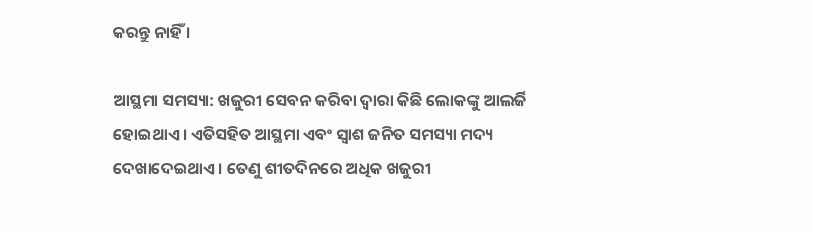କରନ୍ତୁ ନାହିଁ ।

ଆସ୍ଥମା ସମସ୍ୟା: ଖଜୁରୀ ସେବନ କରିବା ଦ୍ୱାରା କିଛି ଲୋକଙ୍କୁ ଆଲର୍ଜି ହୋଇଥାଏ । ଏତିସହିତ ଆସ୍ଥମା ଏବଂ ସ୍ୱାଶ ଜନିତ ସମସ୍ୟା ମଦ୍ୟ ଦେଖାଦେଇଥାଏ । ତେଣୁ ଶୀତଦିନରେ ଅଧିକ ଖଜୁରୀ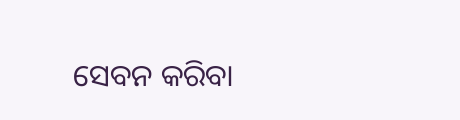ସେବନ କରିବା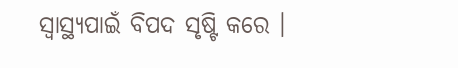ସ୍ୱାସ୍ଥ୍ୟପାଇଁ ବିପଦ ସୃଷ୍ଟି କରେ ।